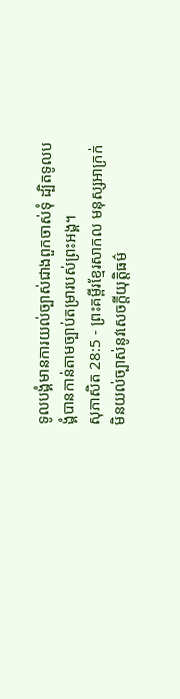ទូលបង្គំមានការយល់ច្បាស់ជាងពួកចាស់ទុំ ដ្បិតទូលបង្គំបានកាន់តាមច្បាប់តម្រារបស់ព្រះអង្គ។
សុភាសិត 28:5 - ព្រះគម្ពីរខ្មែរសាកល មនុស្សអាក្រក់មិនយល់ច្បាស់នូវសេចក្ដីយុត្តិធម៌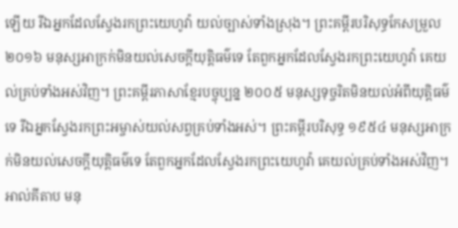ឡើយ រីឯអ្នកដែលស្វែងរកព្រះយេហូវ៉ា យល់ច្បាស់ទាំងស្រុង។ ព្រះគម្ពីរបរិសុទ្ធកែសម្រួល ២០១៦ មនុស្សអាក្រក់មិនយល់សេចក្ដីយុត្តិធម៌ទេ តែពួកអ្នកដែលស្វែងរកព្រះយេហូវ៉ា គេយល់គ្រប់ទាំងអស់វិញ។ ព្រះគម្ពីរភាសាខ្មែរបច្ចុប្បន្ន ២០០៥ មនុស្សទុច្ចរិតមិនយល់អំពីយុត្តិធម៌ទេ រីឯអ្នកស្វែងរកព្រះអម្ចាស់យល់សព្វគ្រប់ទាំងអស់។ ព្រះគម្ពីរបរិសុទ្ធ ១៩៥៤ មនុស្សអាក្រក់មិនយល់សេចក្ដីយុត្តិធម៌ទេ តែពួកអ្នកដែលស្វែងរកព្រះយេហូវ៉ា គេយល់គ្រប់ទាំងអស់វិញ។ អាល់គីតាប មនុ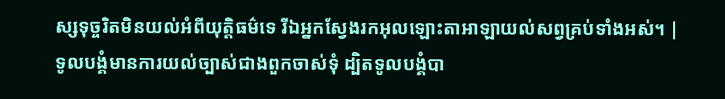ស្សទុច្ចរិតមិនយល់អំពីយុត្តិធម៌ទេ រីឯអ្នកស្វែងរកអុលឡោះតាអាឡាយល់សព្វគ្រប់ទាំងអស់។ |
ទូលបង្គំមានការយល់ច្បាស់ជាងពួកចាស់ទុំ ដ្បិតទូលបង្គំបា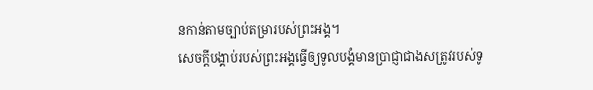នកាន់តាមច្បាប់តម្រារបស់ព្រះអង្គ។
សេចក្ដីបង្គាប់របស់ព្រះអង្គធ្វើឲ្យទូលបង្គំមានប្រាជ្ញាជាងសត្រូវរបស់ទូ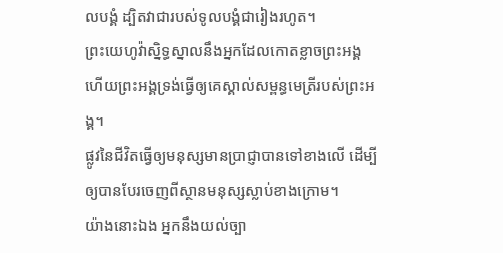លបង្គំ ដ្បិតវាជារបស់ទូលបង្គំជារៀងរហូត។
ព្រះយេហូវ៉ាស្និទ្ធស្នាលនឹងអ្នកដែលកោតខ្លាចព្រះអង្គ ហើយព្រះអង្គទ្រង់ធ្វើឲ្យគេស្គាល់សម្ពន្ធមេត្រីរបស់ព្រះអង្គ។
ផ្លូវនៃជីវិតធ្វើឲ្យមនុស្សមានប្រាជ្ញាបានទៅខាងលើ ដើម្បីឲ្យបានបែរចេញពីស្ថានមនុស្សស្លាប់ខាងក្រោម។
យ៉ាងនោះឯង អ្នកនឹងយល់ច្បា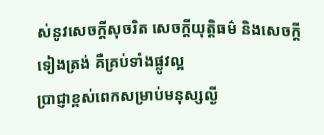ស់នូវសេចក្ដីសុចរិត សេចក្ដីយុត្តិធម៌ និងសេចក្ដីទៀងត្រង់ គឺគ្រប់ទាំងផ្លូវល្អ
ប្រាជ្ញាខ្ពស់ពេកសម្រាប់មនុស្សល្ងី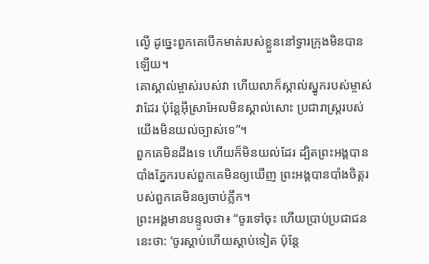ល្ងើ ដូច្នេះពួកគេបើកមាត់របស់ខ្លួននៅទ្វារក្រុងមិនបានឡើយ។
គោស្គាល់ម្ចាស់របស់វា ហើយលាក៏ស្គាល់ស្នូករបស់ម្ចាស់វាដែរ ប៉ុន្តែអ៊ីស្រាអែលមិនស្គាល់សោះ ប្រជារាស្ត្ររបស់យើងមិនយល់ច្បាស់ទេ”។
ពួកគេមិនដឹងទេ ហើយក៏មិនយល់ដែរ ដ្បិតព្រះអង្គបានបាំងភ្នែករបស់ពួកគេមិនឲ្យឃើញ ព្រះអង្គបានបាំងចិត្តរបស់ពួកគេមិនឲ្យចាប់ភ្លឹក។
ព្រះអង្គមានបន្ទូលថា៖ “ចូរទៅចុះ ហើយប្រាប់ប្រជាជននេះថា: ‘ចូរស្ដាប់ហើយស្ដាប់ទៀត ប៉ុន្តែ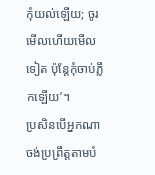កុំយល់ឡើយ; ចូរមើលហើយមើលទៀត ប៉ុន្តែកុំចាប់ភ្លឹកឡើយ’។
ប្រសិនបើអ្នកណាចង់ប្រព្រឹត្តតាមបំ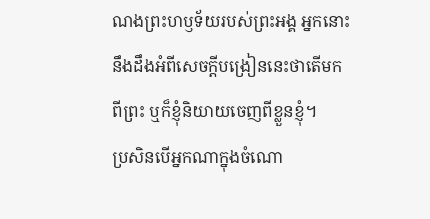ណងព្រះហឫទ័យរបស់ព្រះអង្គ អ្នកនោះនឹងដឹងអំពីសេចក្ដីបង្រៀននេះថាតើមកពីព្រះ ឬក៏ខ្ញុំនិយាយចេញពីខ្លួនខ្ញុំ។
ប្រសិនបើអ្នកណាក្នុងចំណោ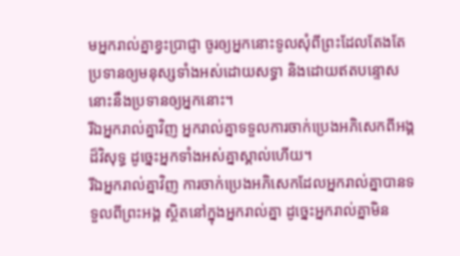មអ្នករាល់គ្នាខ្វះប្រាជ្ញា ចូរឲ្យអ្នកនោះទូលសុំពីព្រះដែលតែងតែប្រទានឲ្យមនុស្សទាំងអស់ដោយសទ្ធា និងដោយឥតបន្ទោស នោះនឹងប្រទានឲ្យអ្នកនោះ។
រីឯអ្នករាល់គ្នាវិញ អ្នករាល់គ្នាទទួលការចាក់ប្រេងអភិសេកពីអង្គដ៏វិសុទ្ធ ដូច្នេះអ្នកទាំងអស់គ្នាស្គាល់ហើយ។
រីឯអ្នករាល់គ្នាវិញ ការចាក់ប្រេងអភិសេកដែលអ្នករាល់គ្នាបានទទួលពីព្រះអង្គ ស្ថិតនៅក្នុងអ្នករាល់គ្នា ដូច្នេះអ្នករាល់គ្នាមិន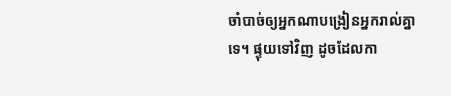ចាំបាច់ឲ្យអ្នកណាបង្រៀនអ្នករាល់គ្នាទេ។ ផ្ទុយទៅវិញ ដូចដែលកា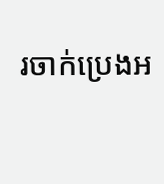រចាក់ប្រេងអ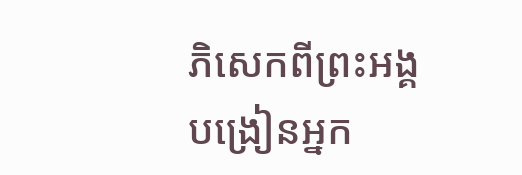ភិសេកពីព្រះអង្គ បង្រៀនអ្នក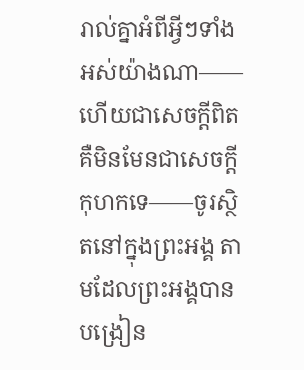រាល់គ្នាអំពីអ្វីៗទាំងអស់យ៉ាងណា——ហើយជាសេចក្ដីពិត គឺមិនមែនជាសេចក្ដីកុហកទេ——ចូរស្ថិតនៅក្នុងព្រះអង្គ តាមដែលព្រះអង្គបានបង្រៀន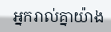អ្នករាល់គ្នាយ៉ាង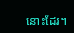នោះដែរ។